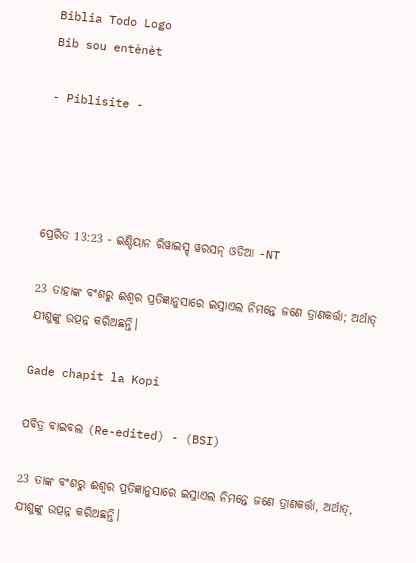Biblia Todo Logo
Bib sou entènèt

- Piblisite -




ପ୍ରେରିତ 13:23 - ଇଣ୍ଡିୟାନ ରିୱାଇସ୍ଡ୍ ୱରସନ୍ ଓଡିଆ -NT

23 ତାହାଙ୍କ ବଂଶରୁ ଈଶ୍ବର ପ୍ରତିଜ୍ଞାନୁସାରେ ଇସ୍ରାଏଲ ନିମନ୍ତେ ଜଣେ ତ୍ରାଣକର୍ତ୍ତା; ଅର୍ଥାତ୍‍ ଯୀଶୁଙ୍କୁ ଉତ୍ପନ୍ନ କରିଅଛନ୍ତି।

Gade chapit la Kopi

ପବିତ୍ର ବାଇବଲ (Re-edited) - (BSI)

23 ତାଙ୍କ ବଂଶରୁ ଈଶ୍ଵର ପ୍ରତିଜ୍ଞାନୁସାରେ ଇସ୍ରାଏଲ ନିମନ୍ତେ ଜଣେ ତ୍ରାଣକର୍ତ୍ତା, ଅର୍ଥାତ୍, ଯୀଶୁଙ୍କୁ ଉତ୍ପନ୍ନ କରିଅଛନ୍ତି।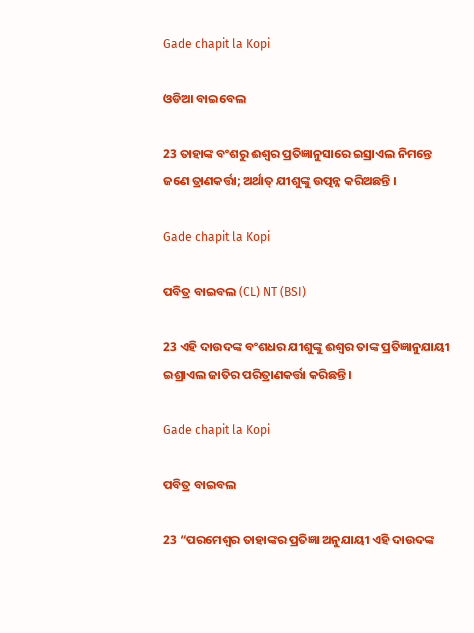Gade chapit la Kopi

ଓଡିଆ ବାଇବେଲ

23 ତାହାଙ୍କ ବଂଶରୁ ଈଶ୍ୱର ପ୍ରତିଜ୍ଞାନୁସାରେ ଇସ୍ରାଏଲ ନିମନ୍ତେ ଜଣେ ତ୍ରାଣକର୍ତ୍ତା; ଅର୍ଥାତ୍ ଯୀଶୁଙ୍କୁ ଉତ୍ପନ୍ନ କରିଅଛନ୍ତି ।

Gade chapit la Kopi

ପବିତ୍ର ବାଇବଲ (CL) NT (BSI)

23 ଏହି ଦାଉଦଙ୍କ ବଂଶଧର ଯୀଶୁଙ୍କୁ ଈଶ୍ୱର ତାଙ୍କ ପ୍ରତିଜ୍ଞାନୁଯାୟୀ ଇଶ୍ରାଏଲ ଜାତିର ପରିତ୍ରାଣକର୍ତ୍ତା କରିଛନ୍ତି।

Gade chapit la Kopi

ପବିତ୍ର ବାଇବଲ

23 “ପରମେଶ୍ୱର ତାହାଙ୍କର ପ୍ରତିଜ୍ଞା ଅନୁଯାୟୀ ଏହି ଦାଉଦଙ୍କ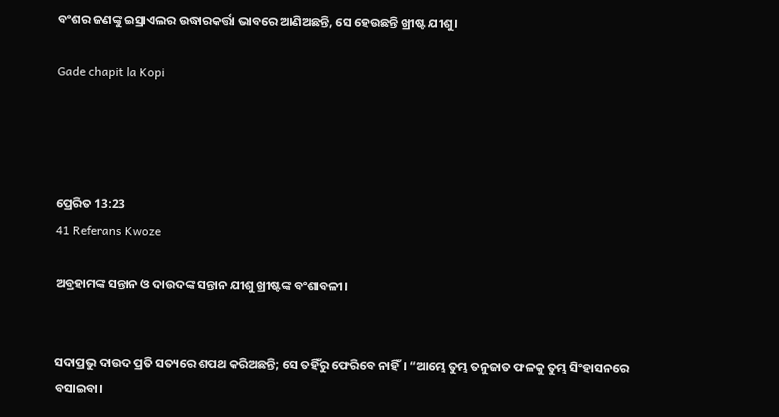ବଂଶର ଜଣଙ୍କୁ ଇସ୍ରାଏଲର ଉଦ୍ଧାରକର୍ତ୍ତା ଭାବରେ ଆଣିଅଛନ୍ତି, ସେ ହେଉଛନ୍ତି ଖ୍ରୀଷ୍ଟ ଯୀଶୁ।

Gade chapit la Kopi




ପ୍ରେରିତ 13:23
41 Referans Kwoze

ଅବ୍ରହାମଙ୍କ ସନ୍ତାନ ଓ ଦାଉଦଙ୍କ ସନ୍ତାନ ଯୀଶୁ ଖ୍ରୀଷ୍ଟଙ୍କ ବଂଶାବଳୀ।


ସଦାପ୍ରଭୁ ଦାଉଦ ପ୍ରତି ସତ୍ୟରେ ଶପଥ କରିଅଛନ୍ତି; ସେ ତହିଁରୁ ଫେରିବେ ନାହିଁ। “ଆମ୍ଭେ ତୁମ୍ଭ ତନୁଜାତ ଫଳକୁ ତୁମ୍ଭ ସିଂହାସନରେ ବସାଇବା।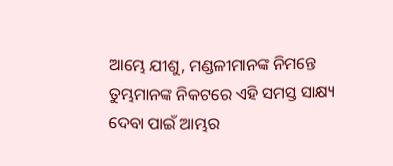ଆମ୍ଭେ ଯୀଶୁ, ମଣ୍ଡଳୀମାନଙ୍କ ନିମନ୍ତେ ତୁମ୍ଭମାନଙ୍କ ନିକଟରେ ଏହି ସମସ୍ତ ସାକ୍ଷ୍ୟ ଦେବା ପାଇଁ ଆମ୍ଭର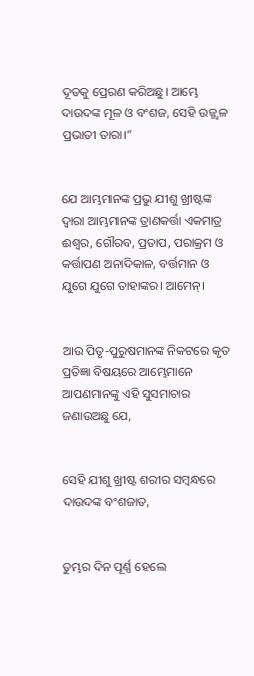ଦୂତକୁ ପ୍ରେରଣ କରିଅଛୁ। ଆମ୍ଭେ ଦାଉଦଙ୍କ ମୂଳ ଓ ବଂଶଜ, ସେହି ଉଜ୍ଜ୍ୱଳ ପ୍ରଭାତୀ ତାରା।”


ଯେ ଆମ୍ଭମାନଙ୍କ ପ୍ରଭୁ ଯୀଶୁ ଖ୍ରୀଷ୍ଟଙ୍କ ଦ୍ୱାରା ଆମ୍ଭମାନଙ୍କ ତ୍ରାଣକର୍ତ୍ତା ଏକମାତ୍ର ଈଶ୍ବର, ଗୌରବ, ପ୍ରତାପ, ପରାକ୍ରମ ଓ କର୍ତ୍ତାପଣ ଅନାଦିକାଳ, ବର୍ତ୍ତମାନ ଓ ଯୁଗେ ଯୁଗେ ତାହାଙ୍କର। ଆମେନ୍‍।


ଆଉ ପିତୃ-ପୁରୁଷମାନଙ୍କ ନିକଟରେ କୃତ ପ୍ରତିଜ୍ଞା ବିଷୟରେ ଆମ୍ଭେମାନେ ଆପଣମାନଙ୍କୁ ଏହି ସୁସମାଚାର ଜଣାଉଅଛୁ ଯେ,


ସେହି ଯୀଶୁ ଖ୍ରୀଷ୍ଟ ଶରୀର ସମ୍ବନ୍ଧରେ ଦାଉଦଙ୍କ ବଂଶଜାତ,


ତୁମ୍ଭର ଦିନ ପୂର୍ଣ୍ଣ ହେଲେ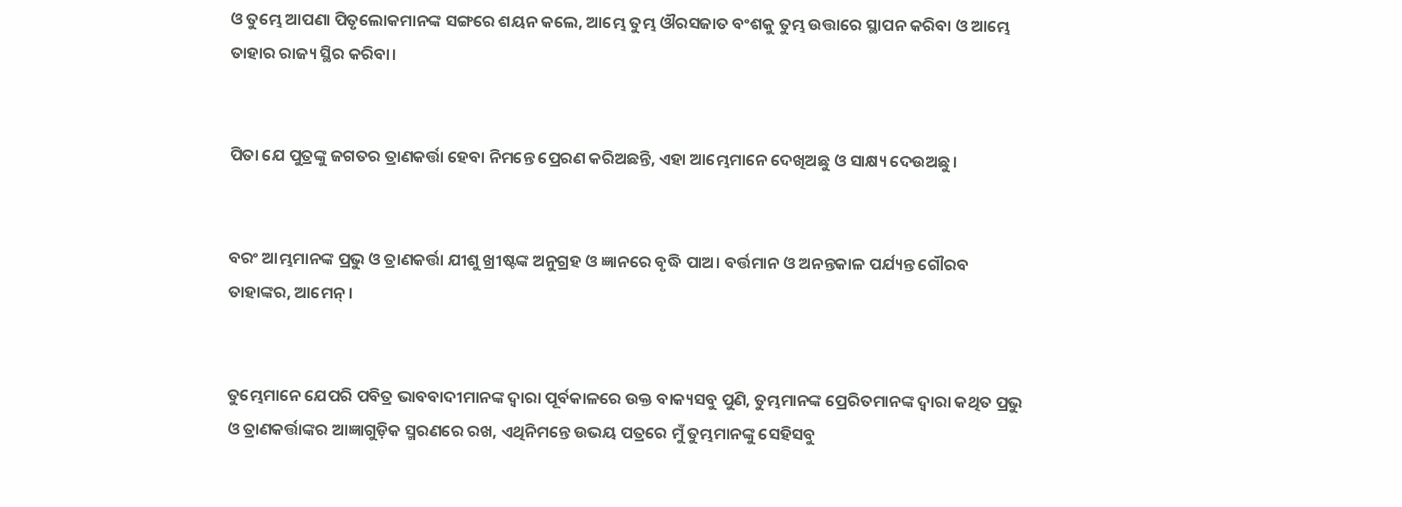ଓ ତୁମ୍ଭେ ଆପଣା ପିତୃଲୋକମାନଙ୍କ ସଙ୍ଗରେ ଶୟନ କଲେ, ଆମ୍ଭେ ତୁମ୍ଭ ଔରସଜାତ ବଂଶକୁ ତୁମ୍ଭ ଉତ୍ତାରେ ସ୍ଥାପନ କରିବା ଓ ଆମ୍ଭେ ତାହାର ରାଜ୍ୟ ସ୍ଥିର କରିବା।


ପିତା ଯେ ପୁତ୍ରଙ୍କୁ ଜଗତର ତ୍ରାଣକର୍ତ୍ତା ହେବା ନିମନ୍ତେ ପ୍ରେରଣ କରିଅଛନ୍ତି, ଏହା ଆମ୍ଭେମାନେ ଦେଖିଅଛୁ ଓ ସାକ୍ଷ୍ୟ ଦେଉଅଛୁ।


ବରଂ ଆମ୍ଭମାନଙ୍କ ପ୍ରଭୁ ଓ ତ୍ରାଣକର୍ତ୍ତା ଯୀଶୁ ଖ୍ରୀଷ୍ଟଙ୍କ ଅନୁଗ୍ରହ ଓ ଜ୍ଞାନରେ ବୃଦ୍ଧି ପାଅ। ବର୍ତ୍ତମାନ ଓ ଅନନ୍ତକାଳ ପର୍ଯ୍ୟନ୍ତ ଗୌରବ ତାହାଙ୍କର, ଆମେନ୍‍।


ତୁମ୍ଭେମାନେ ଯେପରି ପବିତ୍ର ଭାବବାଦୀମାନଙ୍କ ଦ୍ୱାରା ପୂର୍ବକାଳରେ ଉକ୍ତ ବାକ୍ୟସବୁ ପୁଣି, ତୁମ୍ଭମାନଙ୍କ ପ୍ରେରିତମାନଙ୍କ ଦ୍ୱାରା କଥିତ ପ୍ରଭୁ ଓ ତ୍ରାଣକର୍ତ୍ତାଙ୍କର ଆଜ୍ଞାଗୁଡ଼ିକ ସ୍ମରଣରେ ରଖ, ଏଥିନିମନ୍ତେ ଉଭୟ ପତ୍ରରେ ମୁଁ ତୁମ୍ଭମାନଙ୍କୁ ସେହିସବୁ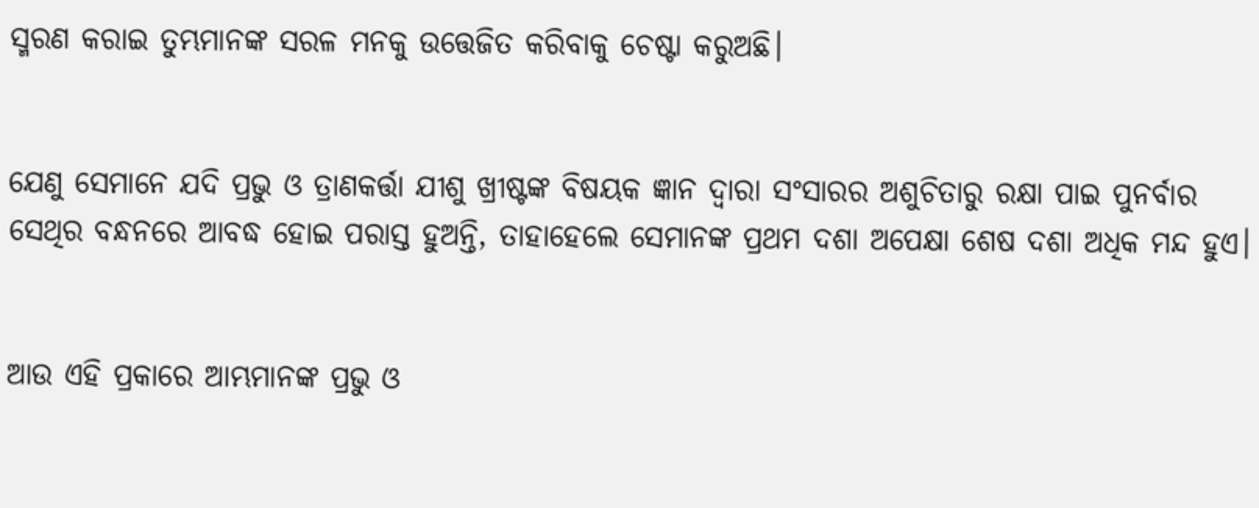ସ୍ମରଣ କରାଇ ତୁମ୍ଭମାନଙ୍କ ସରଳ ମନକୁ ଉତ୍ତେଜିତ କରିବାକୁ ଚେଷ୍ଟା କରୁଅଛି।


ଯେଣୁ ସେମାନେ ଯଦି ପ୍ରଭୁ ଓ ତ୍ରାଣକର୍ତ୍ତା ଯୀଶୁ ଖ୍ରୀଷ୍ଟଙ୍କ ବିଷୟକ ଜ୍ଞାନ ଦ୍ୱାରା ସଂସାରର ଅଶୁଚିତାରୁ ରକ୍ଷା ପାଇ ପୁନର୍ବାର ସେଥିର ବନ୍ଧନରେ ଆବଦ୍ଧ ହୋଇ ପରାସ୍ତ ହୁଅନ୍ତି, ତାହାହେଲେ ସେମାନଙ୍କ ପ୍ରଥମ ଦଶା ଅପେକ୍ଷା ଶେଷ ଦଶା ଅଧିକ ମନ୍ଦ ହୁଏ।


ଆଉ ଏହି ପ୍ରକାରେ ଆମ୍ଭମାନଙ୍କ ପ୍ରଭୁ ଓ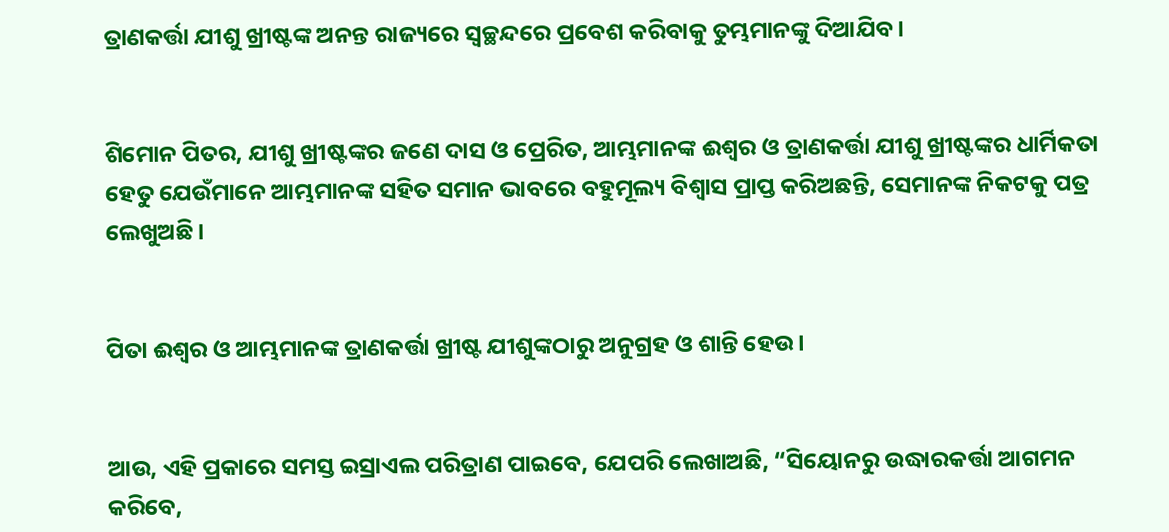ତ୍ରାଣକର୍ତ୍ତା ଯୀଶୁ ଖ୍ରୀଷ୍ଟଙ୍କ ଅନନ୍ତ ରାଜ୍ୟରେ ସ୍ୱଚ୍ଛନ୍ଦରେ ପ୍ରବେଶ କରିବାକୁ ତୁମ୍ଭମାନଙ୍କୁ ଦିଆଯିବ।


ଶିମୋନ ପିତର, ଯୀଶୁ ଖ୍ରୀଷ୍ଟଙ୍କର ଜଣେ ଦାସ ଓ ପ୍ରେରିତ, ଆମ୍ଭମାନଙ୍କ ଈଶ୍ବର ଓ ତ୍ରାଣକର୍ତ୍ତା ଯୀଶୁ ଖ୍ରୀଷ୍ଟଙ୍କର ଧାର୍ମିକତା ହେତୁ ଯେଉଁମାନେ ଆମ୍ଭମାନଙ୍କ ସହିତ ସମାନ ଭାବରେ ବହୁମୂଲ୍ୟ ବିଶ୍ୱାସ ପ୍ରାପ୍ତ କରିଅଛନ୍ତି, ସେମାନଙ୍କ ନିକଟକୁ ପତ୍ର ଲେଖୁଅଛି।


ପିତା ଈଶ୍ବର ଓ ଆମ୍ଭମାନଙ୍କ ତ୍ରାଣକର୍ତ୍ତା ଖ୍ରୀଷ୍ଟ ଯୀଶୁଙ୍କଠାରୁ ଅନୁଗ୍ରହ ଓ ଶାନ୍ତି ହେଉ।


ଆଉ, ଏହି ପ୍ରକାରେ ସମସ୍ତ ଇସ୍ରାଏଲ ପରିତ୍ରାଣ ପାଇବେ, ଯେପରି ଲେଖାଅଛି, “ସିୟୋନରୁ ଉଦ୍ଧାରକର୍ତ୍ତା ଆଗମନ କରିବେ,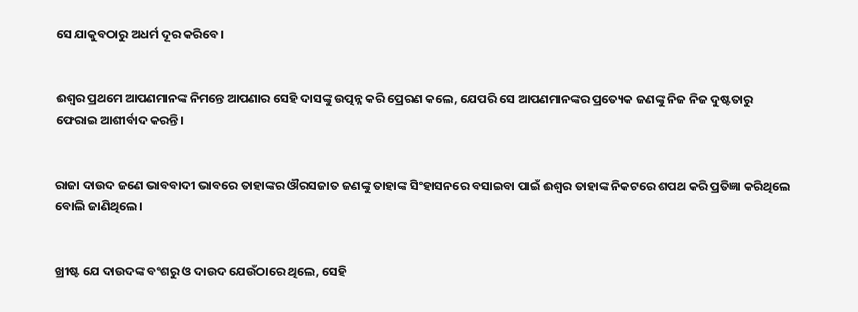ସେ ଯାକୁବଠାରୁ ଅଧର୍ମ ଦୂର କରିବେ।


ଈଶ୍ବର ପ୍ରଥମେ ଆପଣମାନଙ୍କ ନିମନ୍ତେ ଆପଣାର ସେହି ଦାସଙ୍କୁ ଉତ୍ପନ୍ନ କରି ପ୍ରେରଣ କଲେ, ଯେପରି ସେ ଆପଣମାନଙ୍କର ପ୍ରତ୍ୟେକ ଜଣଙ୍କୁ ନିଜ ନିଜ ଦୁଷ୍ଟତାରୁ ଫେରାଇ ଆଶୀର୍ବାଦ କରନ୍ତି।


ରାଜା ଦାଉଦ ଜଣେ ଭାବବାଦୀ ଭାବରେ ତାହାଙ୍କର ଔରସଜାତ ଜଣଙ୍କୁ ତାହାଙ୍କ ସିଂହାସନରେ ବସାଇବା ପାଇଁ ଈଶ୍ବର ତାହାଙ୍କ ନିକଟରେ ଶପଥ କରି ପ୍ରତିଜ୍ଞା କରିଥିଲେ ବୋଲି ଜାଣିଥିଲେ।


ଖ୍ରୀଷ୍ଟ ଯେ ଦାଉଦଙ୍କ ବଂଶରୁ ଓ ଦାଉଦ ଯେଉଁଠାରେ ଥିଲେ, ସେହି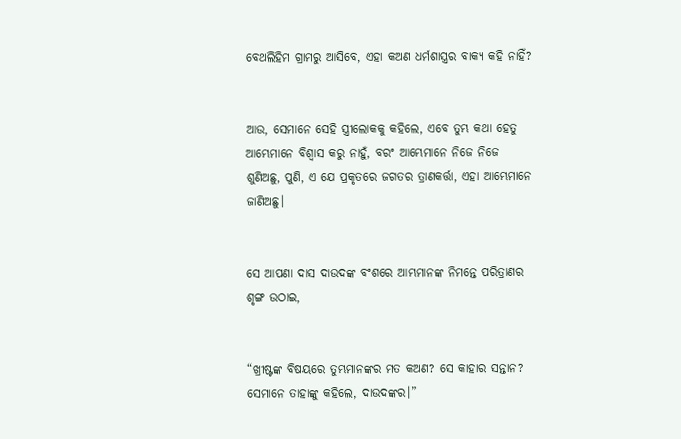ବେଥଲିହିମ ଗ୍ରାମରୁ ଆସିବେ, ଏହା କଅଣ ଧର୍ମଶାସ୍ତ୍ରର ବାକ୍ୟ କହି ନାହିଁ?


ଆଉ, ସେମାନେ ସେହି ସ୍ତ୍ରୀଲୋକକୁ କହିଲେ, ଏବେ ତୁମ୍ଭ କଥା ହେତୁ ଆମ୍ଭେମାନେ ବିଶ୍ୱାସ କରୁ ନାହୁଁ, ବରଂ ଆମ୍ଭେମାନେ ନିଜେ ନିଜେ ଶୁଣିଅଛୁ, ପୁଣି, ଏ ଯେ ପ୍ରକୃତରେ ଜଗତର ତ୍ରାଣକର୍ତ୍ତା, ଏହା ଆମ୍ଭେମାନେ ଜାଣିଅଛୁ।


ସେ ଆପଣା ଦାସ ଦାଉଦଙ୍କ ବଂଶରେ ଆମ୍ଭମାନଙ୍କ ନିମନ୍ତେ ପରିତ୍ରାଣର ଶୃଙ୍ଗ ଉଠାଇ,


“ଖ୍ରୀଷ୍ଟଙ୍କ ବିଷୟରେ ତୁମ୍ଭମାନଙ୍କର ମତ କଅଣ? ସେ କାହାର ସନ୍ତାନ? ସେମାନେ ତାହାଙ୍କୁ କହିଲେ, ଦାଉଦଙ୍କର।”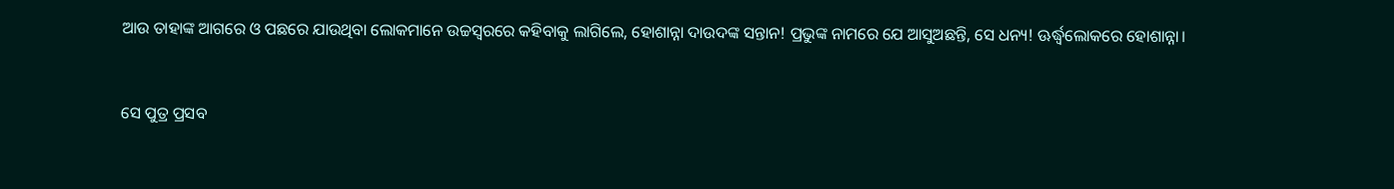ଆଉ ତାହାଙ୍କ ଆଗରେ ଓ ପଛରେ ଯାଉଥିବା ଲୋକମାନେ ଉଚ୍ଚସ୍ୱରରେ କହିବାକୁ ଲାଗିଲେ, ହୋଶାନ୍ନା ଦାଉଦଙ୍କ ସନ୍ତାନ! ପ୍ରଭୁଙ୍କ ନାମରେ ଯେ ଆସୁଅଛନ୍ତି, ସେ ଧନ୍ୟ! ଊର୍ଦ୍ଧ୍ୱଲୋକରେ ହୋଶାନ୍ନା।


ସେ ପୁତ୍ର ପ୍ରସବ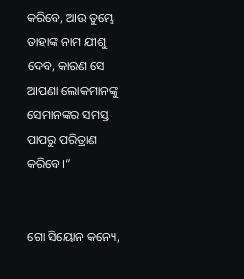କରିବେ, ଆଉ ତୁମ୍ଭେ ତାହାଙ୍କ ନାମ ଯୀଶୁ ଦେବ, କାରଣ ସେ ଆପଣା ଲୋକମାନଙ୍କୁ ସେମାନଙ୍କର ସମସ୍ତ ପାପରୁ ପରିତ୍ରାଣ କରିବେ।”


ଗୋ ସିୟୋନ କନ୍ୟେ,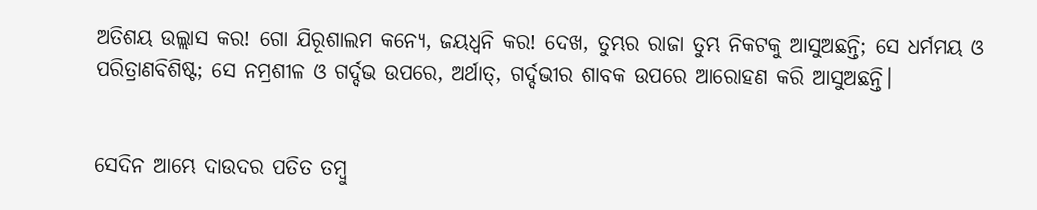ଅତିଶୟ ଉଲ୍ଲାସ କର! ଗୋ ଯିରୂଶାଲମ କନ୍ୟେ, ଜୟଧ୍ୱନି କର! ଦେଖ, ତୁମ୍ଭର ରାଜା ତୁମ୍ଭ ନିକଟକୁ ଆସୁଅଛନ୍ତି; ସେ ଧର୍ମମୟ ଓ ପରିତ୍ରାଣବିଶିଷ୍ଟ; ସେ ନମ୍ରଶୀଳ ଓ ଗର୍ଦ୍ଦଭ ଉପରେ, ଅର୍ଥାତ୍‍, ଗର୍ଦ୍ଦଭୀର ଶାବକ ଉପରେ ଆରୋହଣ କରି ଆସୁଅଛନ୍ତି।


ସେଦିନ ଆମ୍ଭେ ଦାଉଦର ପତିତ ତମ୍ବୁ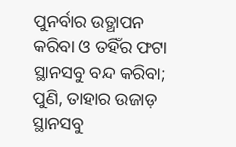ପୁନର୍ବାର ଉତ୍ଥାପନ କରିବା ଓ ତହିଁର ଫଟା ସ୍ଥାନସବୁ ବନ୍ଦ କରିବା; ପୁଣି, ତାହାର ଉଜାଡ଼ ସ୍ଥାନସବୁ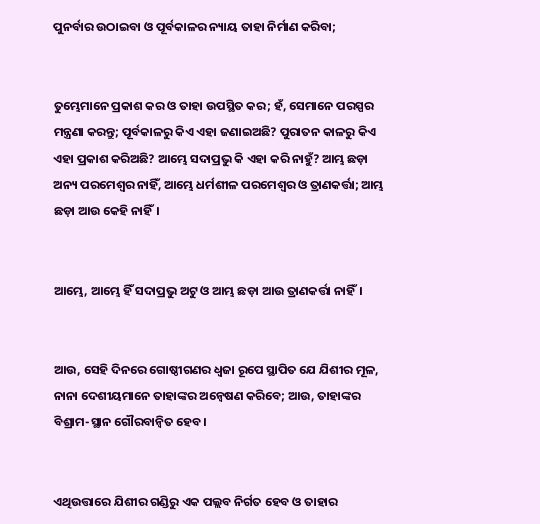ପୁନର୍ବାର ଉଠାଇବା ଓ ପୂର୍ବକାଳର ନ୍ୟାୟ ତାହା ନିର୍ମାଣ କରିବା;


ତୁମ୍ଭେମାନେ ପ୍ରକାଶ କର ଓ ତାହା ଉପସ୍ଥିତ କର; ହଁ, ସେମାନେ ପରସ୍ପର ମନ୍ତ୍ରଣା କରନ୍ତୁ; ପୂର୍ବକାଳରୁ କିଏ ଏହା ଜଣାଇଅଛି? ପୁରାତନ କାଳରୁ କିଏ ଏହା ପ୍ରକାଶ କରିଅଛି? ଆମ୍ଭେ ସଦାପ୍ରଭୁ କି ଏହା କରି ନାହୁଁ? ଆମ୍ଭ ଛଡ଼ା ଅନ୍ୟ ପରମେଶ୍ୱର ନାହିଁ, ଆମ୍ଭେ ଧର୍ମଶୀଳ ପରମେଶ୍ୱର ଓ ତ୍ରାଣକର୍ତ୍ତା; ଆମ୍ଭ ଛଡ଼ା ଆଉ କେହି ନାହିଁ।


ଆମ୍ଭେ, ଆମ୍ଭେ ହିଁ ସଦାପ୍ରଭୁ ଅଟୁ ଓ ଆମ୍ଭ ଛଡ଼ା ଆଉ ତ୍ରାଣକର୍ତ୍ତା ନାହିଁ।


ଆଉ, ସେହି ଦିନରେ ଗୋଷ୍ଠୀଗଣର ଧ୍ୱଜା ରୂପେ ସ୍ଥାପିତ ଯେ ଯିଶୀର ମୂଳ, ନାନା ଦେଶୀୟମାନେ ତାହାଙ୍କର ଅନ୍ଵେଷଣ କରିବେ; ଆଉ, ତାହାଙ୍କର ବିଶ୍ରାମ-ସ୍ଥାନ ଗୌରବାନ୍ୱିତ ହେବ।


ଏଥିଉତ୍ତାରେ ଯିଶୀର ଗଣ୍ଡିରୁ ଏକ ପଲ୍ଲବ ନିର୍ଗତ ହେବ ଓ ତାହାର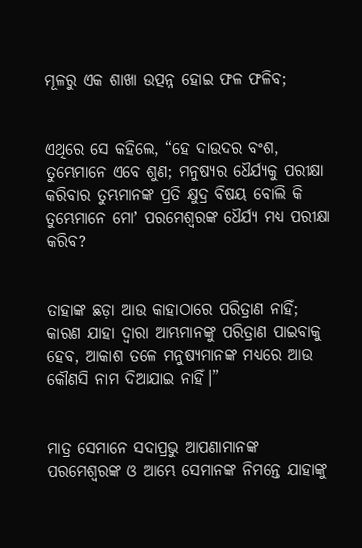ମୂଳରୁ ଏକ ଶାଖା ଉତ୍ପନ୍ନ ହୋଇ ଫଳ ଫଳିବ;


ଏଥିରେ ସେ କହିଲେ, “ହେ ଦାଉଦର ବଂଶ, ତୁମ୍ଭେମାନେ ଏବେ ଶୁଣ; ମନୁଷ୍ୟର ଧୈର୍ଯ୍ୟକୁ ପରୀକ୍ଷା କରିବାର ତୁମ୍ଭମାନଙ୍କ ପ୍ରତି କ୍ଷୁଦ୍ର ବିଷୟ ବୋଲି କି ତୁମ୍ଭେମାନେ ମୋʼ ପରମେଶ୍ୱରଙ୍କ ଧୈର୍ଯ୍ୟ ମଧ୍ୟ ପରୀକ୍ଷା କରିବ?


ତାହାଙ୍କ ଛଡ଼ା ଆଉ କାହାଠାରେ ପରିତ୍ରାଣ ନାହିଁ; କାରଣ ଯାହା ଦ୍ୱାରା ଆମ୍ଭମାନଙ୍କୁ ପରିତ୍ରାଣ ପାଇବାକୁ ହେବ, ଆକାଶ ତଳେ ମନୁଷ୍ୟମାନଙ୍କ ମଧ୍ୟରେ ଆଉ କୌଣସି ନାମ ଦିଆଯାଇ ନାହିଁ।”


ମାତ୍ର ସେମାନେ ସଦାପ୍ରଭୁ ଆପଣାମାନଙ୍କ ପରମେଶ୍ୱରଙ୍କ ଓ ଆମ୍ଭେ ସେମାନଙ୍କ ନିମନ୍ତେ ଯାହାଙ୍କୁ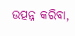ଉତ୍ପନ୍ନ କରିବା,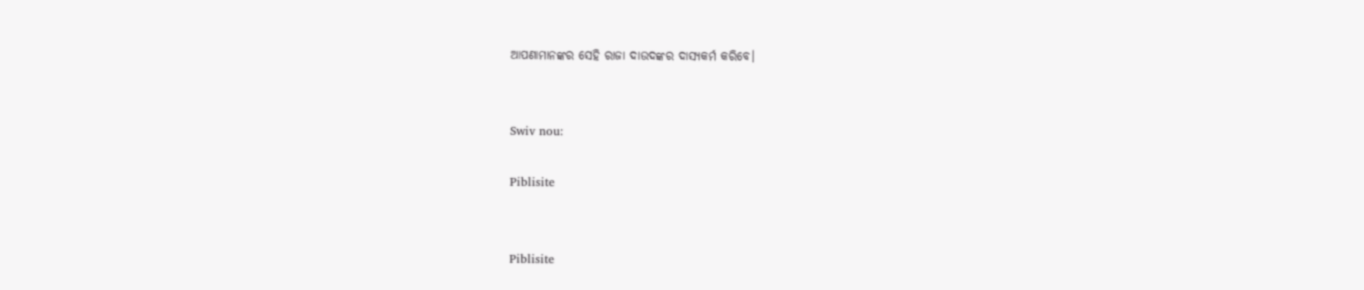ଆପଣାମାନଙ୍କର ସେହି ରାଜା ଦାଉଦଙ୍କର ଦାସ୍ୟକର୍ମ କରିବେ।


Swiv nou:

Piblisite


Piblisite